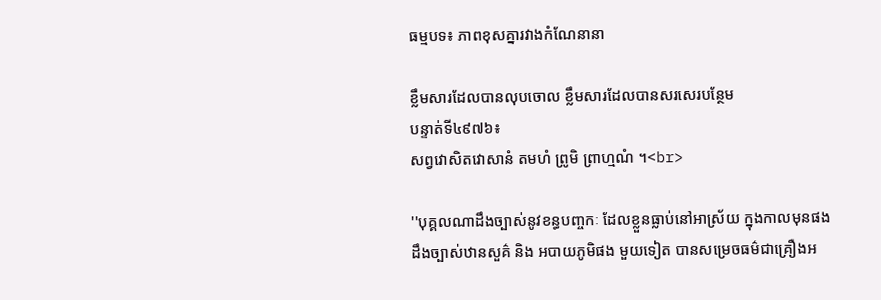ធម្មបទ៖ ភាពខុសគ្នារវាងកំណែនានា

ខ្លឹមសារដែលបានលុបចោល ខ្លឹមសារដែលបានសរសេរបន្ថែម
បន្ទាត់ទី៤៩៧៦៖
សព្វវោសិតវោសានំ តមហំ ព្រូមិ ព្រាហ្មណំ ។<br>

''បុគ្គលណាដឹងច្បាស់នូវខន្ធបញ្ចកៈ ដែលខ្លួនធ្លាប់នៅឣាស្រ័យ ក្នុងកាលមុនផង ដឹងច្បាស់ឋានសួគ៌ និង ឣបាយភូមិផង មួយទៀត បានសម្រេចធម៌ជាគ្រឿងឣ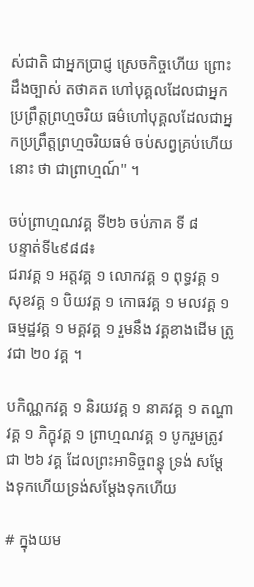ស់ជាតិ ជាឣ្នកប្រាជ្ញ ស្រេចកិច្ចហើយ ព្រោះដឹងច្បាស់ តថាគត ហៅបុគ្គលដែលជាឣ្នកប្រព្រឹត្តព្រហ្មចរិយ ធម៌ហៅបុគ្គលដែលជាឣ្នកប្រព្រឹត្តព្រហ្មចរិយធម៌ ចប់សព្វគ្រប់ហើយនោះ ថា ជាព្រាហ្មណ៍'' ។

ចប់ព្រាហ្មណវគ្គ ទី២៦ ចប់ភាគ ទី ៨
បន្ទាត់ទី៤៩៨៨៖
ជរាវគ្គ ១ ឣត្តវគ្គ ១ លោកវគ្គ ១ ពុទ្ធវគ្គ ១ សុខវគ្គ ១ បិយវគ្គ ១ កោធវគ្គ ១ មលវគ្គ ១ ធម្មដ្ឋវគ្គ ១ មគ្គវគ្គ ១ រួមនឹង វគ្គខាងដើម ត្រូវជា ២០ វគ្គ ។

បកិណ្ណកវគ្គ ១ និរយវគ្គ ១ នាគវគ្គ ១ តណ្ហាវគ្គ ១ ភិក្ខុវគ្គ ១ ព្រាហ្មណវគ្គ ១ បូករួមត្រូវជា ២៦ វគ្គ ដែលព្រះឣាទិច្ចពន្ធុ ទ្រង់ សម្តែងទុកហើយទ្រង់សម្តែងទុកហើយ

# ក្នុងយម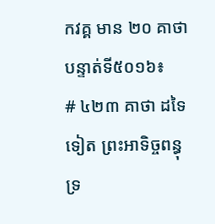កវគ្គ មាន ២០ គាថា
បន្ទាត់ទី៥០១៦៖
# ៤២៣ គាថា ដទៃទៀត ព្រះឣាទិច្ចពន្ធុ ទ្រ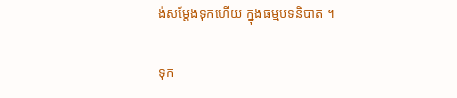ង់សម្តែងទុកហើយ ក្នុងធម្មបទនិបាត ។

ទុក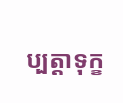ប្បត្តាទុក្ខ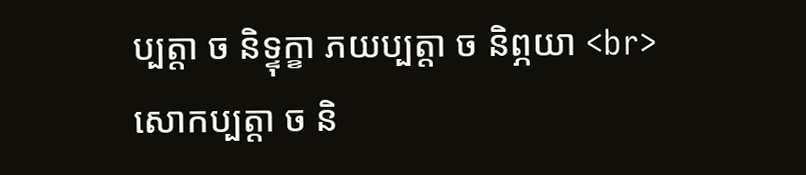ប្បត្តា ច និទ្ទុក្ខា ភយប្បត្តា ច និព្ភយា <br>
សោកប្បត្តា ច និ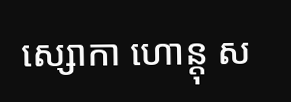ស្សោកា ហោន្តុ ស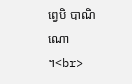ព្វេបិ បាណិណោ ។<br>